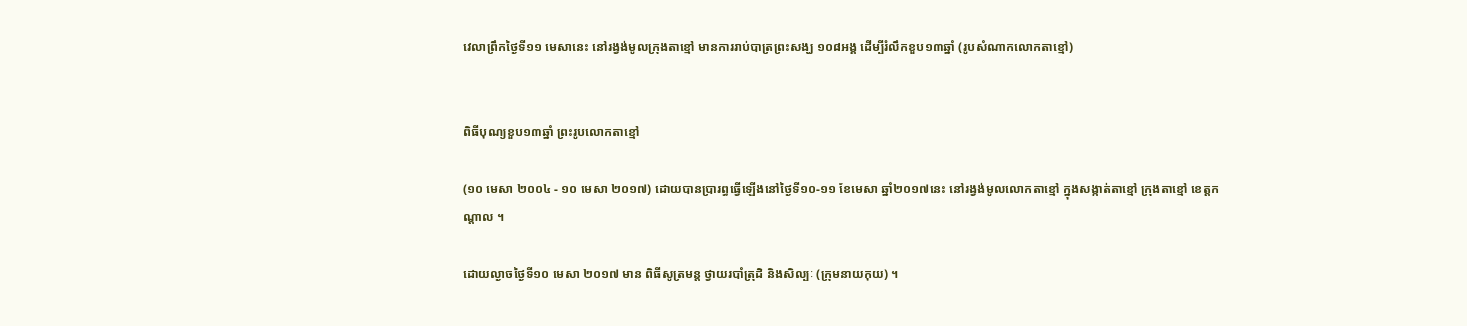វេលាព្រឹកថ្ងៃទី១១ មេសានេះ នៅរង្វង់មូលក្រុងតាខ្មៅ មានការរាប់បាត្រព្រះសង្ឃ ១០៨អង្គ ដេីម្បីរំលឹកខួប១៣ឆ្នាំ (រូបសំណាកលោកតាខ្មៅ)


ពិធីបុណ្យខួប១៣ឆ្នាំ ព្រះរូបលោកតាខ្មៅ

(១០ មេសា ២០០៤ - ១០ មេសា ២០១៧) ដោយបានប្រារព្ធធ្វេីឡេីងនៅថ្ងៃទី១០-១១ ខែមេសា ឆ្នាំ២០១៧នេះ នៅរង្វង់មូលលោកតាខ្មៅ ក្នុងសង្កាត់តាខ្មៅ ក្រុងតាខ្មៅ ខេត្តកណ្ដាល ។

ដោយល្ងាចថ្ងៃទី១០ មេសា ២០១៧ មាន ពិធីសូត្រមន្ត ថ្វាយរបាំត្រុដិ និងសិល្បៈ (ក្រុមនាយកុយ) ។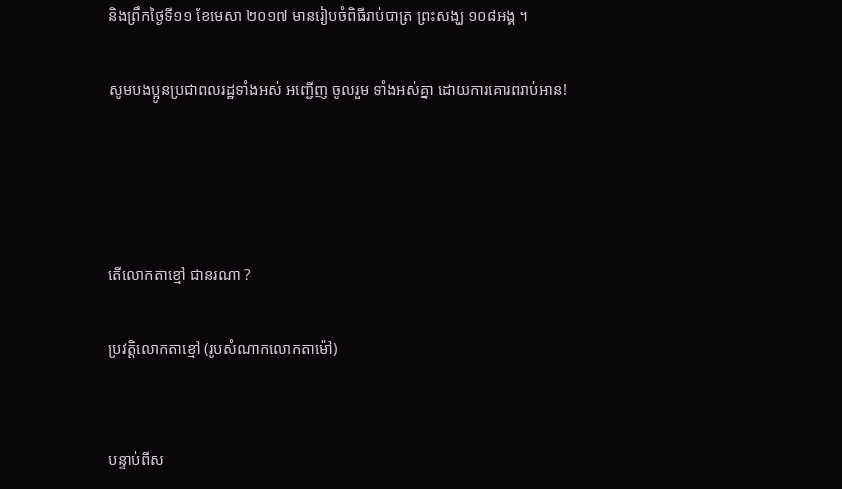និងព្រឹកថ្ងៃទី១១ ខែមេសា ២០១៧ មានរៀបចំពិធីរាប់បាត្រ ព្រះសង្ឃ ១០៨អង្គ ។

សូមបងប្អូនប្រជាពលរដ្ឋទាំងអស់ អញ្ជើញ ចូលរួម ទាំងអស់គ្នា ដោយការគោរពរាប់អាន!




តេីលោកតាខ្មៅ ជានរណា ?

ប្រវត្តិលោកតាខ្មៅ (រូបសំណាកលោកតាម៉ៅ)


បន្ទាប់ពីស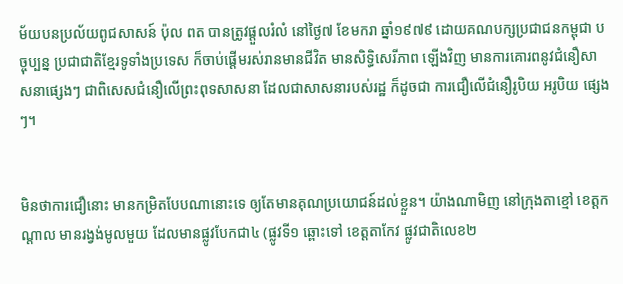ម័យបនប្រល័យពូជសាសន៍ ប៉ុល ពត បានត្រូវផ្តួលរំលំ នៅថ្ងៃ៧ ខែមករា ឆ្នាំ១៩៧៩ ដោយគណបក្សប្រជាជនកម្ពុជា បច្ចុប្បន្ន ប្រជាជាតិខ្មែរទូទាំងប្រទេស ក៏ចាប់ផ្តើមរស់រានមានជីវិត មានសិទ្ធិសេរីភាព ឡើងវិញ មានការគោរពនូវជំនឿសាសនាផ្សេងៗ ជាពិសេសជំនឿលើព្រះពុទសាសនា ដែលជាសាសនារបស់រដ្ឋ ក៏ដូចជា ការជឿលើជំនឿរូបិយ អរូបិយ ផ្សេងៗ។


មិនថាការជឿនោះ មានកម្រិតបែបណានោះទេ ឲ្យតែមានគុណប្រយោជន៍ដល់ខ្លួន។ យ៉ាងណាមិញ នៅក្រុងតាខ្មៅ ខេត្តកណ្តាល មានរង្វង់មូលមួយ ដែលមានផ្លូវបែកជា៤ (ផ្លូវទី១ ឆ្ពោះទៅ ខេត្តតាកែវ ផ្លូវជាតិលេខ២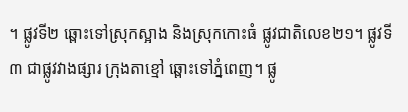។ ផ្លូវទី២ ឆ្ពោះទៅស្រុកស្អាង និងស្រុកកោះធំ ផ្លូវជាតិលេខ២១។ ផ្លូវទី៣ ជាផ្លូវវាងផ្សារ ក្រុងតាខ្មៅ ឆ្ពោះទៅភ្នំពេញ។ ផ្លូ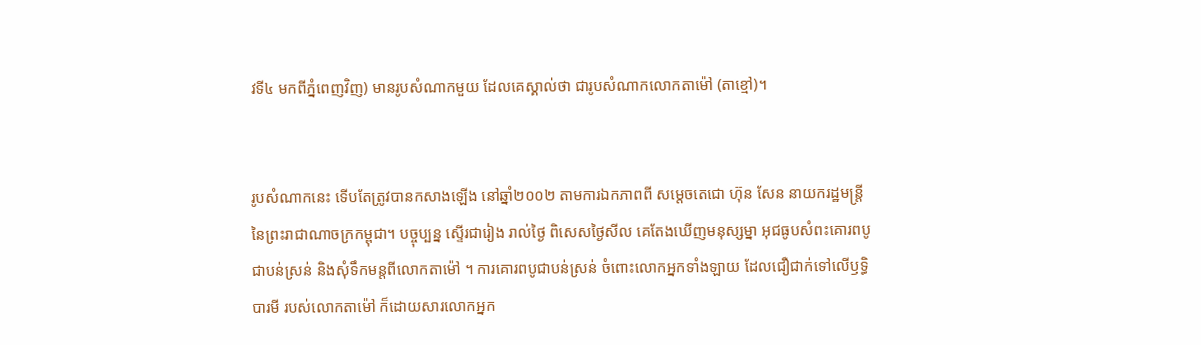វទី៤ មកពីភ្នំពេញវិញ) មានរូបសំណាកមួយ ដែលគេស្គាល់ថា ជារូបសំណាកលោកតាម៉ៅ (តាខ្មៅ)។


រូបសំណាកនេះ ទើបតែត្រូវបានកសាងឡើង នៅឆ្នាំ២០០២ តាមការឯកភាពពី សម្តេចតេជោ ហ៊ុន សែន នាយករដ្ឋមន្ត្រី នៃព្រះរាជាណាចក្រកម្ពុជា។ បច្ចុប្បន្ន ស្ទើរជារៀង រាល់ថ្ងៃ ពិសេសថ្ងៃសីល គេតែងឃើញមនុស្សម្នា អុជធូបសំពះគោរពបូជាបន់ស្រន់ និងសុំទឹកមន្តពីលោកតាម៉ៅ ។ ការគោរពបូជាបន់ស្រន់ ចំពោះលោកអ្នកទាំងឡាយ ដែលជឿជាក់ទៅលើឫទ្ធិបារមី របស់លោកតាម៉ៅ ក៏ដោយសារលោកអ្នក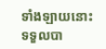ទាំងឡាយនោះ ទទួលបា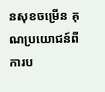នសុខចម្រើន គុណប្រយោជន៍ពីការប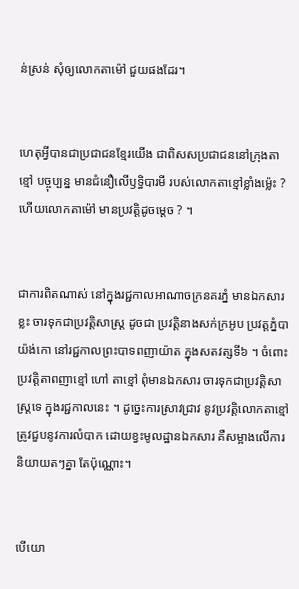ន់ស្រន់ សុំឲ្យលោកតាម៉ៅ ជួយផងដែរ។


ហេតុអ្វីបានជាប្រជាជនខ្មែរយើង ជាពិសសប្រជាជននៅក្រុងតាខ្មៅ បច្ចុប្បន្ន មានជំនឿលើឫទ្ធិបារមី របស់លោកតាខ្មៅខ្លាំងម្ល៉េះ ? ហើយលោកតាម៉ៅ មានប្រវត្តិដូចម្តេច ? ។


ជាការពិតណាស់ នៅក្នុងរជ្ជកាលអាណាចក្រនគរភ្នំ មានឯកសារខ្លះ ចារទុកជាប្រវត្តិសាស្ត្រ ដូចជា ប្រវត្តិនាងសក់ក្រអូប ប្រវត្តភ្នំបាយ៉ង់កោ នៅរជ្ជកាលព្រះបាទពញាយ៉ាត ក្នុងសតវត្សទី៦ ។ ចំពោះប្រវត្តិតាពញាខ្មៅ ហៅ តាខ្មៅ ពុំមានឯកសារ ចារទុកជាប្រវត្តិសាស្ត្រទេ ក្នុងរជ្ជកាលនេះ ។ ដូច្នេះការស្រាវជ្រាវ នូវប្រវត្តិលោកតាខ្មៅ ត្រូវជួបនូវការលំបាក ដោយខ្វះមូលដ្ឋានឯកសារ គឺសម្អាងលើការនិយាយតៗគ្នា តែប៉ុណ្ណោះ។


បើយោ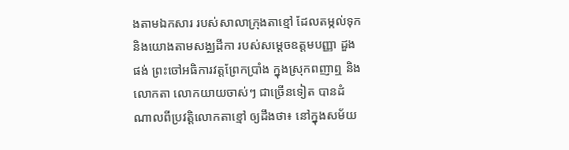ងតាមឯកសារ របស់សាលាក្រុងតាខ្មៅ ដែលតម្កល់ទុក និងយោងតាមសង្ឈដីកា របស់សម្តេចឧត្តមបញ្ញា ដួង ផង់ ព្រះចៅអធិការវត្តព្រែកប្រាំង ក្នុងស្រុកពញាឮ និងលោកតា លោកយាយចាស់ៗ ជាច្រើនទៀត បានដំណាលពីប្រវត្តិលោកតាខ្មៅ ឲ្យដឹងថា៖ នៅក្នុងសម័យ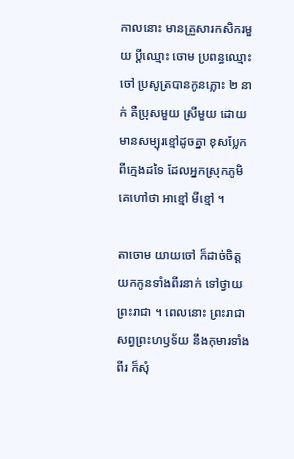កាលនោះ មានគ្រួសារកសិករមួយ ប្តីឈ្មោះ ចោម ប្រពន្ធឈ្មោះ ចៅ ប្រសូត្របានកូនភ្លោះ ២ នាក់ គឺប្រុសមួយ ស្រីមួយ ដោយមានសម្បុរខ្មៅដូចគ្នា ខុសប្លែកពីក្មេងដទៃ ដែលអ្នកស្រុកភូមិ គេហៅថា អាខ្មៅ មីខ្មៅ ។

តាចោម យាយចៅ ក៏ដាច់ចិត្តយកកូនទាំងពីរនាក់ ទៅថ្វាយព្រះរាជា ។ ពេលនោះ ព្រះរាជា សព្វព្រះហឫទ័យ នឹងកុមារទាំងពីរ ក៏សុំ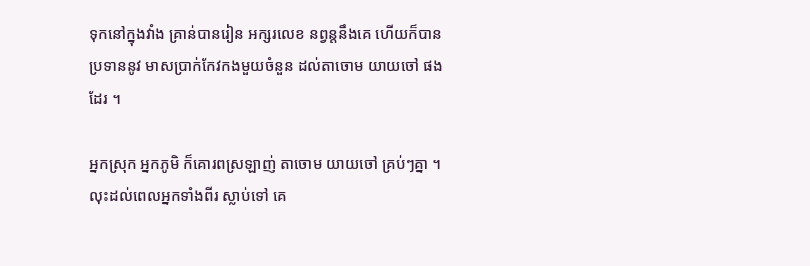ទុកនៅក្នុងវាំង គ្រាន់បានរៀន អក្សរលេខ នព្វន្តនឹងគេ ហើយក៏បានប្រទាននូវ មាសប្រាក់កែវកងមួយចំនួន ដល់តាចោម យាយចៅ ផងដែរ ។

អ្នកស្រុក អ្នកភូមិ ក៏គោរពស្រឡាញ់ តាចោម យាយចៅ គ្រប់ៗគ្នា ។ លុះដល់ពេលអ្នកទាំងពីរ ស្លាប់ទៅ គេ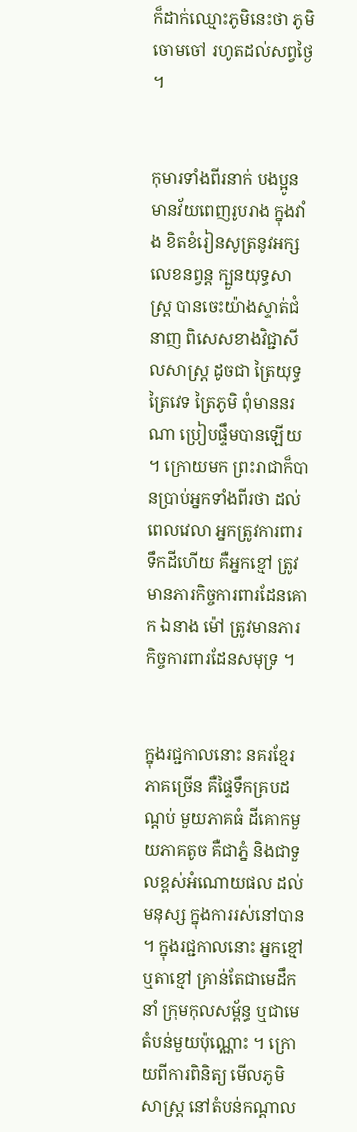ក៏ដាក់ឈ្មោះភូមិនេះថា ភូមិចោមចៅ រហូតដល់សព្វថ្ងៃ ។


កុមារទាំងពីរនាក់ បងប្អូនមានវ័យពេញរូបរាង ក្នុងវាំង ខិតខំរៀនសូត្រនូវអក្ស លេខនព្វន្ត ក្បួនយុទ្ធសាស្ត្រ បានចេះយ៉ាងស្ទាត់ជំនាញ ពិសេសខាងវិជ្ជាសីលសាស្ត្រ ដូចជា ត្រៃយុទ្ធ ត្រៃវេទ ត្រៃភូមិ ពុំមាននរណា ប្រៀបផ្ទឹមបានឡើយ ។ ក្រោយមក ព្រះរាជាក៏បានប្រាប់អ្នកទាំងពីរថា ដល់ពេលវេលា អ្នកត្រូវការពារ ទឹកដីហើយ គឺអ្នកខ្មៅ ត្រូវមានភារកិច្ចការពារដែនគោក ឯនាង ម៉ៅ ត្រូវមានភារកិច្ចការពារដែនសមុទ្រ ។


ក្នុងរជ្ជកាលនោះ នគរខ្មែរ ភាគច្រើន គឺផ្ទៃទឹកគ្របដណ្តប់ មួយភាគធំ ដីគោកមួយភាគតូច គឺជាភ្នំ និងជាទួលខ្ពស់អំណោយផល ដល់មនុស្ស ក្នុងការរស់នៅបាន ។ ក្នុងរជ្ជកាលនោះ អ្នកខ្មៅ ឬតាខ្មៅ គ្រាន់តែជាមេដឹកនាំ ក្រុមកុលសម្ព័ន្ធ ឬជាមេតំបន់មួយប៉ុណ្ណោះ ។ ក្រោយពីការពិនិត្យ មើលភូមិសាស្ត្រ នៅតំបន់កណ្តាល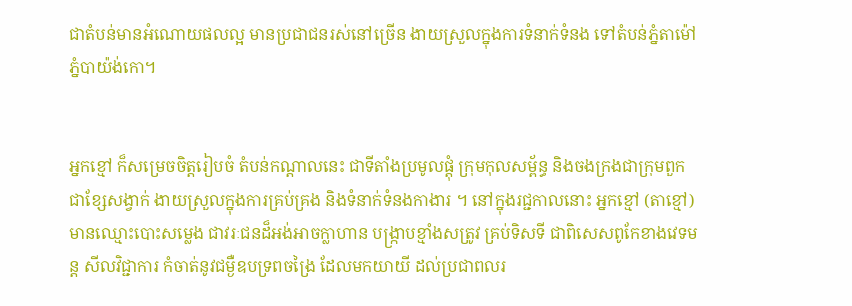ជាតំបន់មានអំណោយផលល្អ មានប្រជាជនរស់នៅច្រើន ងាយស្រួលក្នុងការទំនាក់ទំនង ទៅតំបន់ភ្នំតាម៉ៅ ភ្នំបាយ៉ង់កោ។


អ្នកខ្មៅ ក៏សម្រេចចិត្តរៀបចំ តំបន់កណ្តាលនេះ ជាទីតាំងប្រមូលផ្តុំ ក្រុមកុលសម្ព័ន្ធ និងចងក្រងជាក្រុមពួក ជាខ្សែសង្វាក់ ងាយស្រួលក្នុងការគ្រប់គ្រង និងទំនាក់ទំនងកាងារ ។ នៅក្នុងរជ្ជកាលនោះ អ្នកខ្មៅ (តាខ្មៅ) មានឈ្មោះបោះសម្លេង ជាវរៈជនដ៏អង់អាចក្លាហាន បង្ក្រាបខ្មាំងសត្រូវ គ្រប់ទិសទី ជាពិសេសពូកែខាងវេទមន្ត សីលវិជ្ជាការ កំចាត់នូវជម្ងឺឧបទ្រពចង្រៃ ដែលមកយាយី ដល់ប្រជាពលរ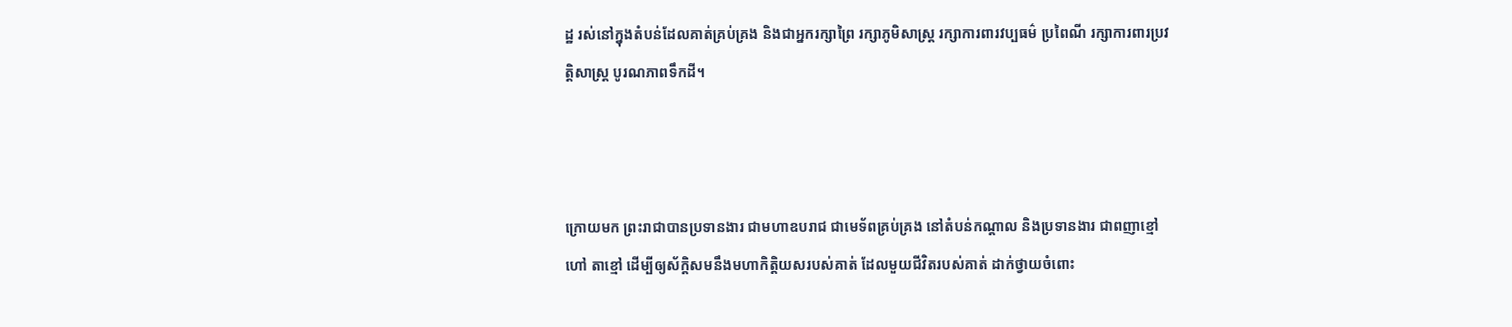ដ្ឋ រស់នៅក្នុងតំបន់ដែលគាត់គ្រប់គ្រង និងជាអ្នករក្សាព្រៃ រក្សាភូមិសាស្ត្រ រក្សាការពារវប្បធម៌ ប្រពៃណី រក្សាការពារប្រវត្តិសាស្ត្រ បូរណភាពទឹកដី។



ក្រោយមក ព្រះរាជាបានប្រទានងារ ជាមហាឧបរាជ ជាមេទ័ពគ្រប់គ្រង នៅតំបន់កណ្តាល និងប្រទានងារ ជាពញាខ្មៅ ហៅ តាខ្មៅ ដើម្បីឲ្យស័ក្តិសមនឹងមហាកិត្តិយសរបស់គាត់ ដែលមួយជីវិតរបស់គាត់ ដាក់ថ្វាយចំពោះ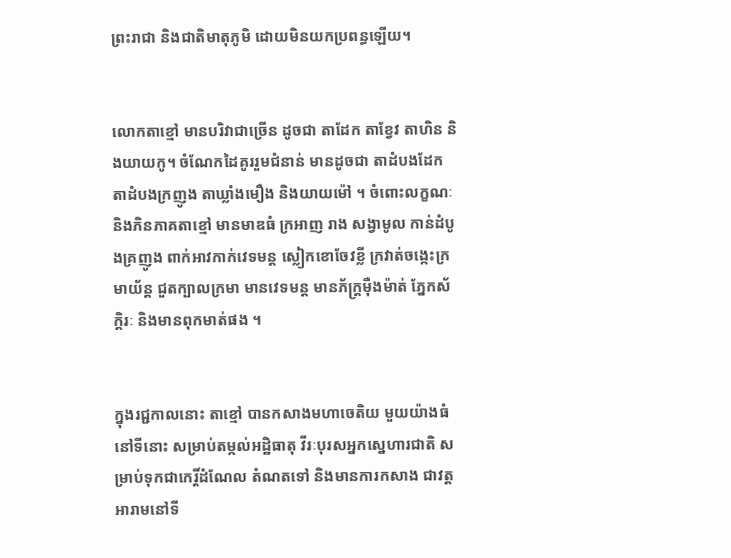ព្រះរាជា និងជាតិមាតុភូមិ ដោយមិនយកប្រពន្ធឡើយ។


លោកតាខ្មៅ មានបរិវាជាច្រើន ដូចជា តាដែក តាខ្វែវ តាហិន និងយាយកូ។ ចំណែកដៃគូររួមជំនាន់ មានដូចជា តាដំបងដែក តាដំបងក្រញូង តាឃ្លាំងមឿង និងយាយម៉ៅ ។ ចំពោះលក្ខណៈ និងភិនភាគតាខ្មៅ មានមាឌធំ ក្រអាញ រាង សង្វាមូល កាន់ដំបូងគ្រញូង ពាក់អាវកាក់វេទមន្ត ស្លៀកខោចែវខ្លី ក្រវាត់ចង្កេះក្រមាយ័ន្ត ជួតក្បាលក្រមា មានវេទមន្ត មានភ័ក្ត្រម៉ឺងម៉ាត់ ភ្នែកស័ក្តិរៈ និងមានពុកមាត់ផង ។


ក្នុងរជ្ជកាលនោះ តាខ្មៅ បានកសាងមហាចេតិយ មួយយ៉ាងធំនៅទីនោះ សម្រាប់តម្កល់អដ្ឋិធាតុ វីរៈបុរសអ្នកស្នេហារជាតិ សម្រាប់ទុកជាកេរ្តិ៍ដំណែល តំណតទៅ និងមានការកសាង ជាវត្តអារាមនៅទី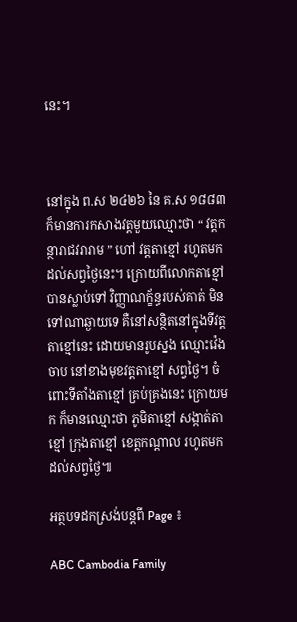នេះ។



នៅក្នុង ព.ស ២៤២៦ នៃ គ.ស ១៨៨៣ ក៏មានការកសាងវត្តមួយឈ្មោះថា “ វត្តកន្ថារាជវរារាម ” ហៅ វត្តតាខ្មៅ រហូតមកដល់សព្វថ្ងៃនេះ។ ក្រោយពីលោកតាខ្មៅ បានស្លាប់ទៅ វិញ្ញាណក្ខ័ន្ធរបស់គាត់ មិនទៅណាឆ្ងាយទេ គឺនៅសន្ថិតនៅក្នុងទីវត្តតាខ្មៅនេះ ដោយមានរូបស្នង ឈ្មោះវ៉េង ចាប នៅខាងមុខវត្តតាខ្មៅ សព្វថ្ងៃ។ ចំពោះទីតាំងតាខ្មៅ គ្រប់គ្រងនេះ ក្រោយមក ក៏មានឈ្មោះថា ភូមិតាខ្មៅ សង្កាត់តាខ្មៅ ក្រុងតាខ្មៅ ខេត្តកណ្តាល រហូតមកដល់សព្វថ្ងៃ៕

អត្ថបទដកស្រង់បន្តពី Page ៖

ABC Cambodia Family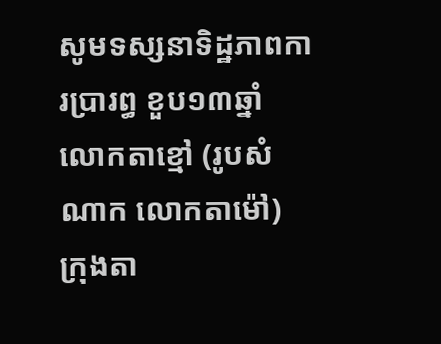សូមទស្សនាទិដ្ឋភាពការប្រារព្ធ ខួប១៣ឆ្នាំ លោកតាខ្មៅ (រូបសំណាក លោកតាម៉ៅ) ក្រុងតា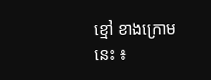ខ្មៅ ខាងក្រោមនេះ ៖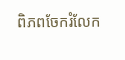ពិភពចែករំលែក